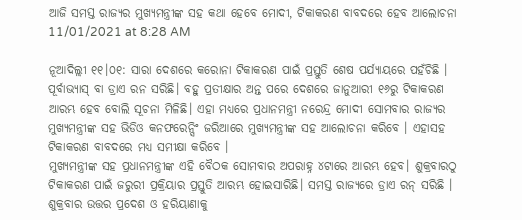ଆଜି ସମସ୍ତ ରାଜ୍ୟର ମୁଖ୍ୟମନ୍ତ୍ରୀଙ୍କ ସହ କଥା ହେବେ ମୋଦୀ, ଟିକାକରଣ ବାବଦରେ ହେବ ଆଲୋଚନା
11/01/2021 at 8:28 AM

ନୂଆଦିଲ୍ଲୀ ୧୧।୦୧: ସାରା ଦେଶରେ କରୋନା ଟିକାକରଣ ପାଇଁ ପ୍ରସ୍ତୁତି ଶେଷ ପର୍ଯ୍ୟାୟରେ ପହଁଚିଛି । ପୂର୍ବାଭ୍ୟାସ୍ ବା ଡ୍ରାଏ ରନ ସରିଛି। ବହୁ ପ୍ରତୀକ୍ଷାର ଅନ୍ତ ପରେ ଦେଶରେ ଜାନୁଆରୀ ୧୬ରୁ ଟିକାକରଣ ଆରମ୍ଭ ହେବ ବୋଲି ସୂଚନା ମିଳିଛି। ଏହା ମଧ୍ୟରେ ପ୍ରଧାନମନ୍ତ୍ରୀ ନରେନ୍ଦ୍ର ମୋଦୀ ସୋମବାର ରାଜ୍ୟର ମୁଖ୍ୟମନ୍ତ୍ରୀଙ୍କ ସହ ଭିଡିଓ କନଫରେନ୍ସିଂ ଜରିଆରେ ମୁଖ୍ୟମନ୍ତ୍ରୀଙ୍କ ସହ ଆଲୋଚନା କରିବେ । ଏହାସହ ଟିକାକରଣ ବାବଦରେ ମଧ୍ୟ ସମୀକ୍ଷା କରିବେ ।
ମୁଖ୍ୟମନ୍ତ୍ରୀଙ୍କ ସହ ପ୍ରଧାନମନ୍ତ୍ରୀଙ୍କ ଏହି ବୈଠକ ସୋମବାର ଅପରାହ୍ନ ୪ଟାରେ ଆରମ୍ଭ ହେବ। ଶୁକ୍ରବାରଠୁ ଟିକାକରଣ ପାଇଁ ଜରୁରୀ ପ୍ରକ୍ରିୟାର ପ୍ରସ୍ତୁତି ଆରମ୍ଭ ହୋଇସାରିଛି। ସମସ୍ତ ରାଜ୍ୟରେ ଡ୍ରାଏ ରନ୍ ସରିଛି । ଶୁକ୍ରବାର ଉତ୍ତର ପ୍ରଦେଶ ଓ ହରିୟାଣାକୁ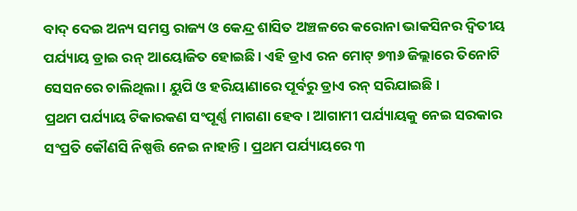ବାଦ୍ ଦେଇ ଅନ୍ୟ ସମସ୍ତ ରାଜ୍ୟ ଓ କେନ୍ଦ୍ର ଶାସିତ ଅଞ୍ଚଳରେ କରୋନା ଭାକସିନର ଦ୍ଵିତୀୟ ପର୍ଯ୍ୟାୟ ଡ୍ରାଇ ରନ୍ ଆୟୋଜିତ ହୋଇଛି। ଏହି ଡ୍ରାଏ ରନ ମୋଟ୍ ୭୩୬ ଜିଲ୍ଲାରେ ତିନୋଟି ସେସନରେ ଚାଲିଥିଲା। ୟୁପି ଓ ହରିୟାଣାରେ ପୂର୍ବରୁ ଡ୍ରାଏ ରନ୍ ସରିଯାଇଛି ।
ପ୍ରଥମ ପର୍ଯ୍ୟାୟ ଟିକାରକଣ ସଂପୂର୍ଣ୍ଣ ମାଗଣା ହେବ। ଆଗାମୀ ପର୍ଯ୍ୟାୟକୁ ନେଇ ସରକାର ସଂପ୍ରତି କୌଣସି ନିଷ୍ପତ୍ତି ନେଇ ନାହାନ୍ତି। ପ୍ରଥମ ପର୍ଯ୍ୟାୟରେ ୩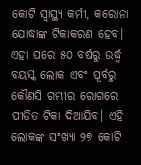କୋଟି ସ୍ଵାସ୍ଥ୍ୟ କର୍ମୀ, କରୋନା ଯୋଦ୍ଧାଙ୍କ ଟିକାକରଣ ହେବ। ଏହା ପରେ ୫୦ ବର୍ଷରୁ ଉର୍ଦ୍ଧ୍ଵ ବୟସ୍କ ଲୋକ ଏବଂ ପୂର୍ବରୁ କୌଣସି ଗମ୍ଭୀର ରୋଗରେ ପୀଡିତ ଟିକା ଦିଆଯିବ। ଏହି ଲୋକଙ୍କ ସଂଖ୍ୟା ୨୭ କୋଟି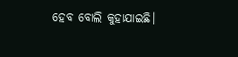ହେବ ବୋଲି କୁହାଯାଇଛି।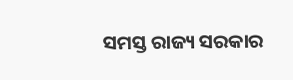ସମସ୍ତ ରାଜ୍ୟ ସରକାର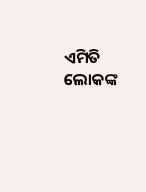ଏମିତି ଲୋକଙ୍କ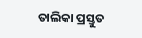ତାଲିକା ପ୍ରସ୍ତୁତ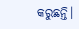କରୁଛନ୍ତି।